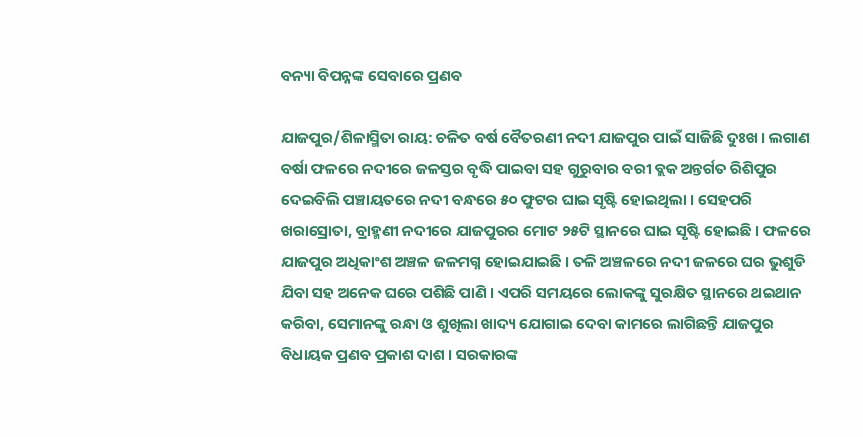ବନ୍ୟା ବିପନ୍ନଙ୍କ ସେବାରେ ପ୍ରଣବ

ଯାଜପୁର/ଶିଳାସ୍ମିତା ରାୟ: ଚଳିତ ବର୍ଷ ବୈତରଣୀ ନଦୀ ଯାଜପୁର ପାଇଁ ସାଜିଛି ଦୁଃଖ । ଲଗାଣ ବର୍ଷା ଫଳରେ ନଦୀରେ ଜଳସ୍ତର ବୃଦ୍ଧି ପାଇବା ସହ ଗୁରୁବାର ବରୀ ବ୍ଲକ ଅନ୍ତର୍ଗତ ରିଶିପୁର ଦେଇବିଲି ପଞ୍ଚାୟତରେ ନଦୀ ବନ୍ଧରେ ୫୦ ଫୁଟର ଘାଇ ସୃଷ୍ଟି ହୋଇଥିଲା । ସେହପରି ଖରାସ୍ରୋତା, ବ୍ରାହ୍ମଣୀ ନଦୀରେ ଯାଜପୁରର ମୋଟ ୨୫ଟି ସ୍ଥାନରେ ଘାଇ ସୃଷ୍ଟି ହୋଇଛି । ଫଳରେ ଯାଜପୁର ଅଧିକାଂଶ ଅଞ୍ଚଳ ଜଳମଗ୍ନ ହୋଇଯାଇଛି । ତଳି ଅଞ୍ଚଳରେ ନଦୀ ଜଳରେ ଘର ଭୁଶୁଡି ଯିବା ସହ ଅନେକ ଘରେ ପଶିଛି ପାଣି । ଏପରି ସମୟରେ ଲୋକଙ୍କୁ ସୁରକ୍ଷିତ ସ୍ଥାନରେ ଥଇଥାନ କରିବା, ସେମାନଙ୍କୁ ରନ୍ଧା ଓ ଶୁଖିଲା ଖାଦ୍ୟ ଯୋଗାଇ ଦେବା କାମରେ ଲାଗିଛନ୍ତି ଯାଜପୁର ବିଧାୟକ ପ୍ରଣବ ପ୍ରକାଶ ଦାଶ । ସରକାରଙ୍କ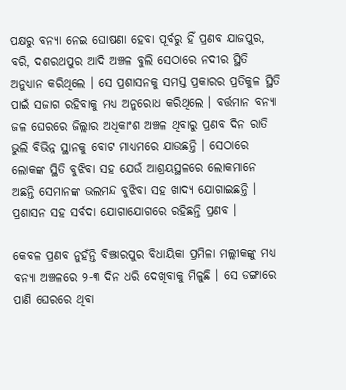ପକ୍ଷରୁ ବନ୍ୟା ନେଇ ଘୋଷଣା ହେବା ପୂର୍ବରୁ ହିଁ ପ୍ରଣବ ଯାଜପୁର, ବରି, ଦଶରଥପୁର ଆଦି ଅଞ୍ଚଳ ବୁଲି ସେଠାରେ ନଦୀର ସ୍ଥିତି ଅନୁଧ୍ୟାନ କରିଥିଲେ । ସେ ପ୍ରଶାସନକୁ ସମସ୍ତ ପ୍ରକାରର ପ୍ରତିକୁଳ ସ୍ଥିତି ପାଇଁ ସଜାଗ ରହିବାକୁ ମଧ୍ୟ ଅନୁରୋଧ କରିଥିଲେ । ବର୍ତ୍ତମାନ ବନ୍ୟା ଜଳ ଘେରରେ ଜିଲ୍ଲାର ଅଧିକାଂଶ ଅଞ୍ଚଳ ଥିବାରୁ ପ୍ରଣବ ଦିନ ରାତି ଭୁଲି ବିଭିନ୍ନ ସ୍ଥାନକୁ ବୋଟ ମାଧ୍ୟମରେ ଯାଉଛନ୍ତି । ସେଠାରେ ଲୋକଙ୍କ ସ୍ଥିତି ବୁଝିବା ସହ ଯେଉଁ ଆଶ୍ରୟସ୍ଥଳରେ ଲୋକମାନେ ଅଛନ୍ତି ସେମାନଙ୍କ ଭଲମନ୍ଦ ବୁଝିବା ସହ ଖାଦ୍ୟ ଯୋଗାଇଛନ୍ତି । ପ୍ରଶାସନ ସହ ସର୍ବଦା ଯୋଗାଯୋଗରେ ରହିଛନ୍ତି ପ୍ରଣବ ।

କେବଳ ପ୍ରଣବ ନୁହଁନ୍ତି ବିଞ୍ଝାରପୁର ବିଧାୟିକା ପ୍ରମିଳା ମଲ୍ଲୀକଙ୍କୁ ମଧ୍ୟ ବନ୍ୟା ଅଞ୍ଚଳରେ ୨-୩ ଦିନ ଧରି ଦେଖିବାକୁ ମିଳୁଛି । ସେ ଡଙ୍ଗାରେ ପାଣି ଘେରରେ ଥିବା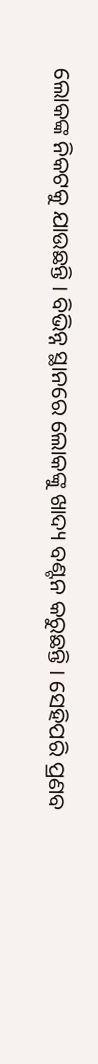ଲୋକଙ୍କ ନିକଟକୁ ଯାଉଛନ୍ତି । ବିଭିନ୍ନ ସ୍ଥାନରେ ଲୋକଙ୍କୁ ଖାଦ୍ୟ ବଣ୍ଟନ କରୁଛନ୍ତି । ସେହିପରି ପ୍ରଣବ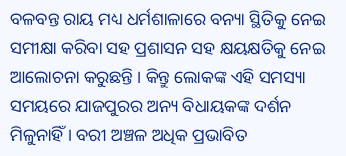ବଳବନ୍ତ ରାୟ ମଧ୍ୟ ଧର୍ମଶାଳାରେ ବନ୍ୟା ସ୍ଥିତିକୁ ନେଇ ସମୀକ୍ଷା କରିବା ସହ ପ୍ରଶାସନ ସହ କ୍ଷୟକ୍ଷତିକୁ ନେଇ ଆଲୋଚନା କରୁଛନ୍ତି । କିନ୍ତୁ ଲୋକଙ୍କ ଏହି ସମସ୍ୟା ସମୟରେ ଯାଜପୁରର ଅନ୍ୟ ବିଧାୟକଙ୍କ ଦର୍ଶନ ମିଳୁନାହିଁ । ବରୀ ଅଞ୍ଚଳ ଅଧିକ ପ୍ରଭାବିତ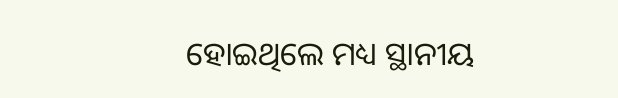ହୋଇଥିଲେ ମଧ୍ୟ ସ୍ଥାନୀୟ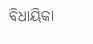ବିଧାୟିକା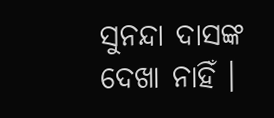ସୁନନ୍ଦା ଦାସଙ୍କ ଦେଖା ନାହିଁ ।